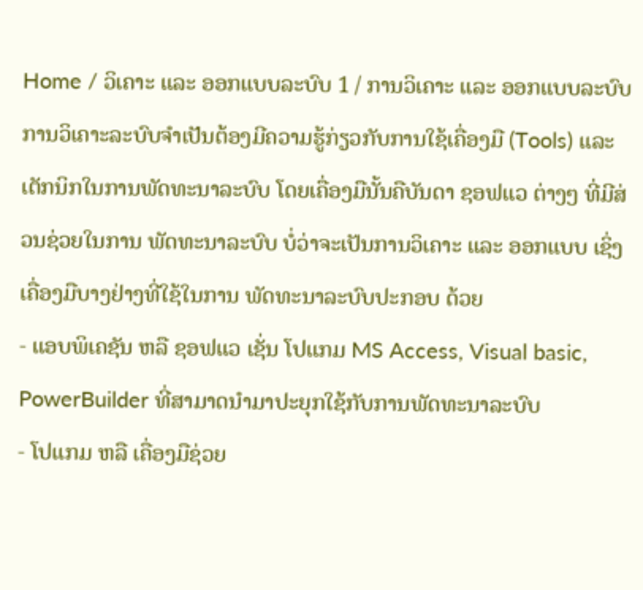Home / ວິເຄາະ ແລະ ອອກແບບລະບົບ 1 / ການວິເຄາະ ແລະ ອອກແບບລະບົບ
ການວິເຄາະລະບົບຈຳເປັນຕ້ອງມີຄວາມຮູ້ກ່ຽວກັບການໃຊ້ເຄື່ອງມື (Tools) ແລະ ເຕັກນິກໃນການພັດທະນາລະບົບ ໂດຍເຄື່ອງມືນັ້ນຄືບັນດາ ຊອຟແວ ຕ່າງໆ ທີ່ມີສ່ວນຊ່ວຍໃນການ ພັດທະນາລະບົບ ບໍ່ວ່າຈະເປັນການວິເຄາະ ແລະ ອອກແບບ ເຊິ່ງເຄື່ອງມືບາງຢ່າງທີ່ໃຊ້ໃນການ ພັດທະນາລະບົບປະກອບ ດ້ວຍ
- ແອບພິເຄຊັນ ຫລື ຊອຟແວ ເຊັ່ນ ໂປແກມ MS Access, Visual basic, PowerBuilder ທີ່ສາມາດນຳມາປະຍຸກໃຊ້ກັບການພັດທະນາລະບົບ
- ໂປແກມ ຫລື ເຄື່ອງມືຊ່ວຍ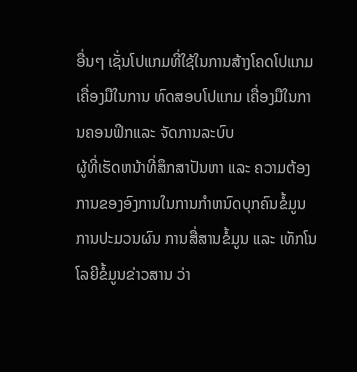ອື່ນໆ ເຊັ່ນໂປແກມທີ່ໃຊ້ໃນການສ້າງໂຄດໂປແກມ ເຄື່ອງມືໃນການ ທົດສອບໂປແກມ ເຄື່ອງມືໃນການຄອນຟິກແລະ ຈັດການລະບົບ
ຜູ້ທີ່ເຮັດຫນ້າທີ່ສຶກສາປັນຫາ ແລະ ຄວາມຕ້ອງການຂອງອົງການໃນການກຳຫນົດບຸກຄົນຂໍ້ມູນ ການປະມວນຜົນ ການສື່ສານຂໍ້ມູນ ແລະ ເທັກໂນໂລຍີຂໍ້ມູນຂ່າວສານ ວ່າ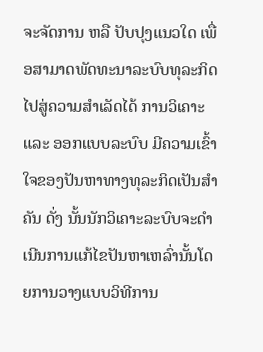ຈະຈັດການ ຫລື ປັບປຸງແນວໃດ ເພື່ອສາມາດພັດທະນາລະບົບທຸລະກິດໄປສູ່ຄວາມສຳເລັດໄດ້ ການວິເຄາະ ແລະ ອອກແບບລະບົບ ມີຄວາມເຂົ້າໃຈຂອງປັນຫາທາງທຸລະກິດເປັນສຳຄັນ ດັ່ງ ນັ້ນນັກວິເຄາະລະບົບຈະດຳເນີນການແກ້ໄຂປັນຫາເຫລົ່ານັ້ນໂດຍການວາງແບບວິທີການ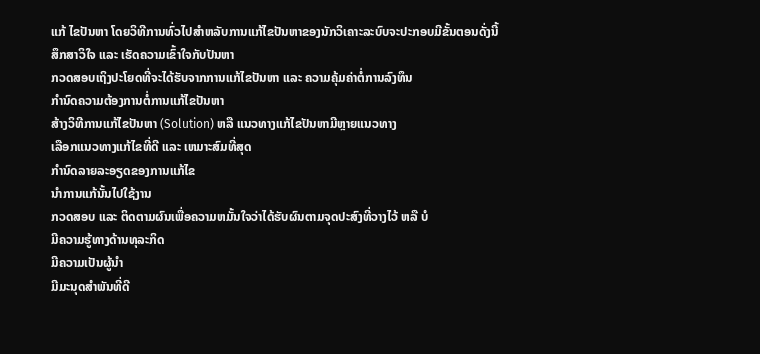ແກ້ ໄຂປັນຫາ ໂດຍວິທີການທົ່ວໄປສຳຫລັບການແກ້ໄຂປັນຫາຂອງນັກວິເຄາະລະບົບຈະປະກອບມີຂັ້ນຕອນດັ່ງນີ້
ສຶກສາວິໃຈ ແລະ ເຮັດຄວາມເຂົ້າໃຈກັບປັນຫາ
ກວດສອບເຖິງປະໂຍດທີ່ຈະໄດ້ຮັບຈາກການແກ້ໄຂປັນຫາ ແລະ ຄວາມຄຸ້ມຄ່າຕໍ່ການລົງທຶນ
ກຳນົດຄວາມຕ້ອງການຕໍ່ການແກ້ໄຂປັນຫາ
ສ້າງວິທີການແກ້ໄຂປັນຫາ (Solution) ຫລື ແນວທາງແກ້ໄຂປັນຫາມີຫຼາຍແນວທາງ
ເລືອກແນວທາງແກ້ໄຂທີ່ດີ ແລະ ເຫມາະສົມທີ່ສຸດ
ກຳນົດລາຍລະອຽດຂອງການແກ້ໄຂ
ນຳການແກ້ນັ້ນໄປໃຊ້ງານ
ກວດສອບ ແລະ ຕິດຕາມຜົນເພື່ອຄວາມຫມັ້ນໃຈວ່າໄດ້ຮັບຜົນຕາມຈຸດປະສົງທີ່ວາງໄວ້ ຫລື ບໍ
ມີຄວາມຮູ້ທາງດ້ານທຸລະກິດ
ມີຄວາມເປັນຜູ້ນຳ
ມີມະນຸດສຳພັນທີ່ດີ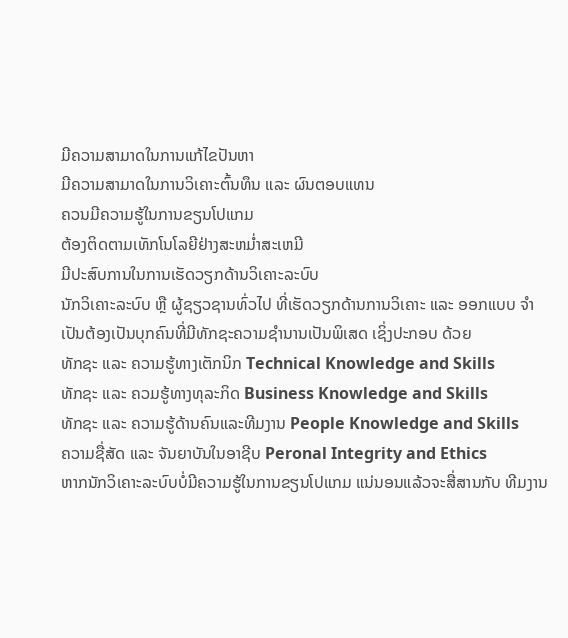ມີຄວາມສາມາດໃນການແກ້ໄຂປັນຫາ
ມີຄວາມສາມາດໃນການວິເຄາະຕົ້ນທຶນ ແລະ ຜົນຕອບແທນ
ຄວນມີຄວາມຮູ້ໃນການຂຽນໂປແກມ
ຕ້ອງຕິດຕາມເທັກໂນໂລຍີຢ່າງສະຫມ່ຳສະເຫມີ
ມີປະສົບການໃນການເຮັດວຽກດ້ານວິເຄາະລະບົບ
ນັກວິເຄາະລະບົບ ຫຼື ຜູ້ຊຽວຊານທົ່ວໄປ ທີ່ເຮັດວຽກດ້ານການວິເຄາະ ແລະ ອອກແບບ ຈຳເປັນຕ້ອງເປັນບຸກຄົນທີ່ມີທັກຊະຄວາມຊຳນານເປັນພິເສດ ເຊິ່ງປະກອບ ດ້ວຍ
ທັກຊະ ແລະ ຄວາມຮູ້ທາງເຕັກນິກ Technical Knowledge and Skills
ທັກຊະ ແລະ ຄວມຮູ້ທາງທຸລະກິດ Business Knowledge and Skills
ທັກຊະ ແລະ ຄວາມຮູ້ດ້ານຄົນແລະທີມງານ People Knowledge and Skills
ຄວາມຊື່ສັດ ແລະ ຈັນຍາບັນໃນອາຊີບ Peronal Integrity and Ethics
ຫາກນັກວິເຄາະລະບົບບໍ່ມີຄວາມຮູ້ໃນການຂຽນໂປແກມ ແນ່ນອນແລ້ວຈະສື່ສານກັບ ທີມງານ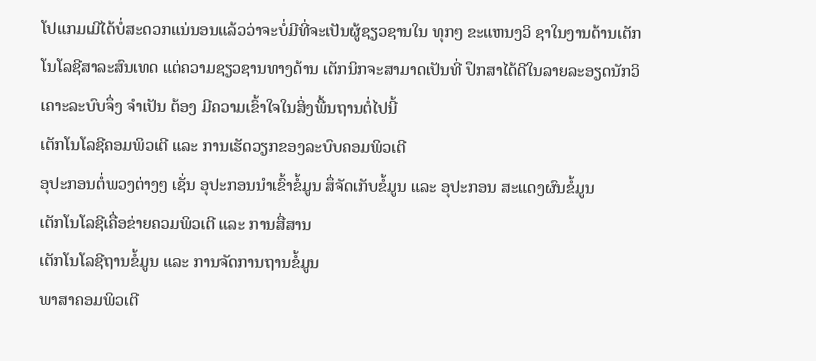ໂປແກມເມີໄດ້ບໍ່ສະດວກແນ່ນອນແລ້ວວ່າຈະບໍ່ມີທີ່ຈະເປັນຜູ້ຊຽວຊານໃນ ທຸກໆ ຂະແຫນງວິ ຊາໃນງານດ້ານເຕັກໂນໂລຊີສາລະສົນເທດ ແຕ່ຄວາມຊຽວຊານທາງດ້ານ ເຕັກນິກຈະສາມາດເປັນທີ່ ປຶກສາໄດ້ດີໃນລາຍລະອຽດນັກວິເຄາະລະບົບຈຶ່ງ ຈຳເປັນ ຕ້ອງ ມີຄວາມເຂົ້າໃຈໃນສິ່ງພື້ນຖານຕໍ່ໄປນີ້
ເຕັກໂນໂລຊີຄອມພິວເຕີ ແລະ ການເຮັດວຽກຂອງລະບົບຄອມພິວເຕີ
ອຸປະກອນຕໍ່ພວງຕ່າງໆ ເຊັ່ນ ອຸປະກອນນຳເຂົ້າຂໍ້ມູນ ສຶ່ຈັດເກັບຂໍ້ມູນ ແລະ ອຸປະກອນ ສະແດງຜົນຂໍ້ມູນ
ເຕັກໂນໂລຊີເຄື່ອຂ່າຍຄວມພິວເຕີ ແລະ ການສື່ສານ
ເຕັກໂນໂລຊີຖານຂໍ້ມູນ ແລະ ການຈັດການຖານຂໍ້ມູນ
ພາສາຄອມພິວເຕີ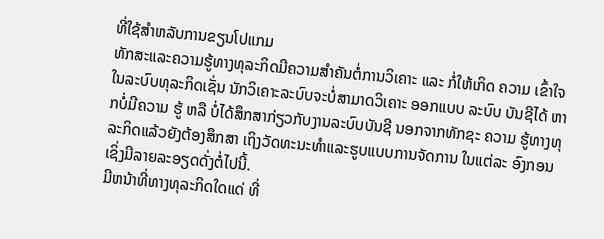ທີ່ໃຊ້ສຳຫລັບການຂຽນໂປແກມ
ທັກສະແລະຄວາມຮູ້ທາງທຸລະກິດມີຄວາມສຳຄັນຕໍ່ການວິເຄາະ ແລະ ກໍ່ໃຫ້ເກິດ ຄວາມ ເຂົ້າໃຈໃນລະບົບທຸລະກິດເຊັ່ນ ນັກວິເຄາະລະບົບຈະບໍ່ສາມາດວິເຄາະ ອອກແບບ ລະບົບ ບັນຊີໄດ້ ຫາກບໍ່ມີຄວາມ ຮູ້ ຫລື ບໍ່ໄດ້ສຶກສາກ່ຽວກັບງານລະບົບບັນຊີ ນອກຈາກທັກຊະ ຄວາມ ຮູ້ທາງທຸລະກິດແລ້ວຍັງຕ້ອງສຶກສາ ເຖິງວັດທະນະທຳແລະຮູບແບບການຈັດການ ໃນແຕ່ລະ ອົງກອນ ເຊິ່ງມີລາຍລະອຽດດັ່ງຕໍ່ໄປນີ້.
ມີຫນ້າທີ່ທາງທຸລະກິດໃດແດ່ ທີ່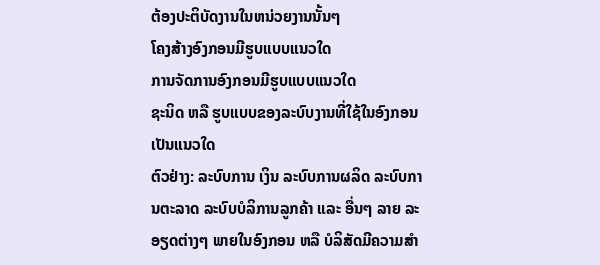ຕ້ອງປະຕິບັດງານໃນຫນ່ວຍງານນັ້ນໆ
ໂຄງສ້າງອົງກອນມີຮູບແບບແນວໃດ
ການຈັດການອົງກອນມີຮູບແບບແນວໃດ
ຊະນິດ ຫລື ຮູບແບບຂອງລະບົບງານທີ່ໃຊ້ໃນອົງກອນເປັນແນວໃດ
ຕົວຢ່າງ: ລະບົບການ ເງິນ ລະບົບການຜລິດ ລະບົບການຕະລາດ ລະບົບບໍລິການລູກຄ້າ ແລະ ອື່ນໆ ລາຍ ລະອຽດຕ່າງໆ ພາຍໃນອົງກອນ ຫລື ບໍລິສັດມີຄວາມສຳ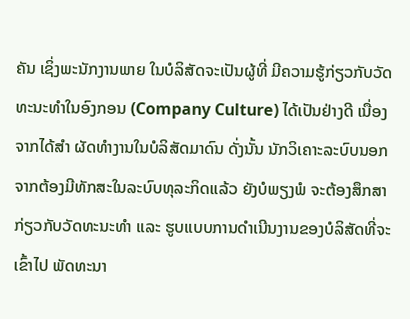ຄັນ ເຊິ່ງພະນັກງານພາຍ ໃນບໍລິສັດຈະເປັນຜູ້ທີ່ ມີຄວາມຮູ້ກ່ຽວກັບວັດທະນະທຳໃນອົງກອນ (Company Culture) ໄດ້ເປັນຢ່າງດີ ເນື່ອງຈາກໄດ້ສຳ ຜັດທຳງານໃນບໍລິສັດມາດົນ ດັ່ງນັ້ນ ນັກວິເຄາະລະບົບນອກຈາກຕ້ອງມີທັກສະໃນລະບົບທຸລະກິດແລ້ວ ຍັງບໍພຽງພໍ ຈະຕ້ອງສຶກສາກ່ຽວກັບວັດທະນະທຳ ແລະ ຮູບແບບການດຳເນີນງານຂອງບໍລິສັດທີ່ຈະເຂົ້າໄປ ພັດທະນາ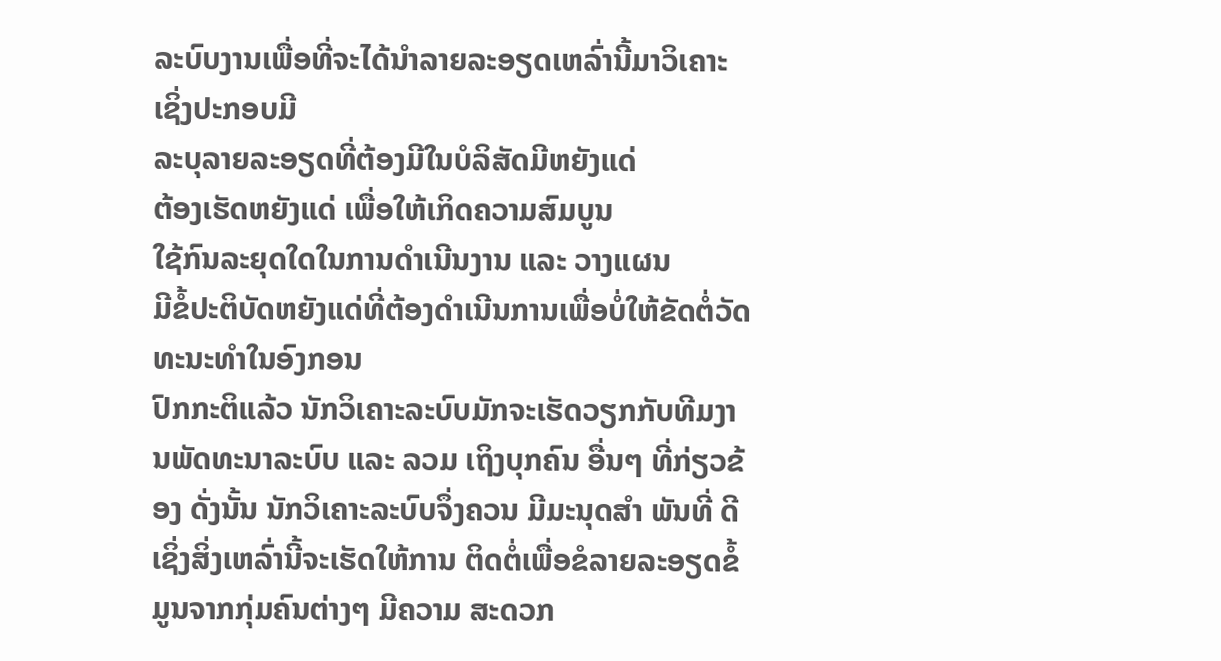ລະບົບງານເພື່ອທີ່ຈະໄດ້ນຳລາຍລະອຽດເຫລົ່ານີ້ມາວິເຄາະ ເຊິ່ງປະກອບມີ
ລະບຸລາຍລະອຽດທີ່ຕ້ອງມີໃນບໍລິສັດມີຫຍັງແດ່
ຕ້ອງເຮັດຫຍັງແດ່ ເພື່ອໃຫ້ເກິດຄວາມສົມບູນ
ໃຊ້ກົນລະຍຸດໃດໃນການດຳເນີນງານ ແລະ ວາງແຜນ
ມີຂໍ້ປະຕິບັດຫຍັງແດ່ທີ່ຕ້ອງດຳເນີນການເພື່ອບໍ່ໃຫ້ຂັດຕໍ່ວັດທະນະທຳໃນອົງກອນ
ປົກກະຕິແລ້ວ ນັກວິເຄາະລະບົບມັກຈະເຮັດວຽກກັບທີມງານພັດທະນາລະບົບ ແລະ ລວມ ເຖິງບຸກຄົນ ອື່ນໆ ທີ່ກ່ຽວຂ້ອງ ດັ່ງນັ້ນ ນັກວິເຄາະລະບົບຈຶ່ງຄວນ ມີມະນຸດສຳ ພັນທີ່ ດີເຊິ່ງສິ່ງເຫລົ່ານີ້ຈະເຮັດໃຫ້ການ ຕິດຕໍ່ເພື່ອຂໍລາຍລະອຽດຂໍ້ມູນຈາກກຸ່ມຄົນຕ່າງໆ ມີຄວາມ ສະດວກ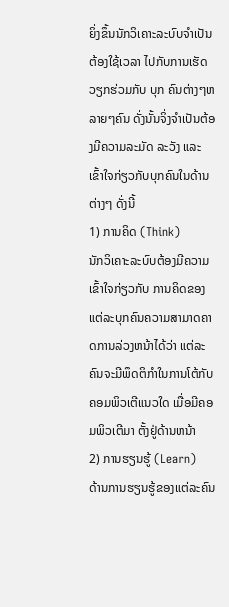ຍິ່ງຂຶ້ນນັກວິເຄາະລະບົບຈຳເປັນຕ້ອງໃຊ້ເວລາ ໄປກັບການເຮັດວຽກຮ່ວມກັບ ບຸກ ຄົນຕ່າງໆຫລາຍໆຄົນ ດັ່ງນັ້ນຈິ່ງຈຳເປັນຕ້ອງມີຄວາມລະມັດ ລະວັງ ແລະ ເຂົ້າໃຈກ່ຽວກັບບຸກຄົນໃນດ້ານຕ່າງໆ ດັ່ງນີ້
1) ການຄິດ (Think)
ນັກວິເຄາະລະບົບຕ້ອງມີຄວາມເຂົ້າໃຈກ່ຽວກັບ ການຄິດຂອງແຕ່ລະບຸກຄົນຄວາມສາມາດຄາດການລ່ວງຫນ້າໄດ້ວ່າ ແຕ່ລະຄົນຈະມີພຶດຕິກຳໃນການໂຕ້ກັບຄອມພິວເຕີແນວໃດ ເມື່ອມີຄອມພິວເຕີມາ ຕັ້ງຢູ່ດ້ານຫນ້າ
2) ການຮຽນຮູ້ (Learn)
ດ້ານການຮຽນຮູ້ຂອງແຕ່ລະຄົນ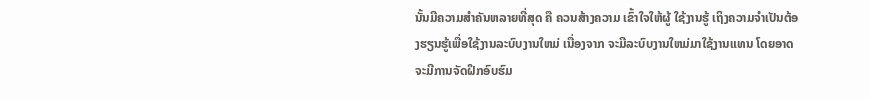ນັ້ນມີຄວາມສຳຄັນຫລາຍທີ່ສຸດ ຄື ຄວນສ້າງຄວາມ ເຂົ້າໃຈໃຫ້ຜູ້ ໃຊ້ງານຮູ້ ເຖິງຄວາມຈຳເປັນຕ້ອງຮຽນຮູ້ເພື່ອໃຊ້ງານລະບົບງານໃຫມ່ ເນື່ອງຈາກ ຈະມີລະບົບງານໃຫມ່ມາໃຊ້ງານແທນ ໂດຍອາດຈະມີການຈັດຝຶກອົບຮົມ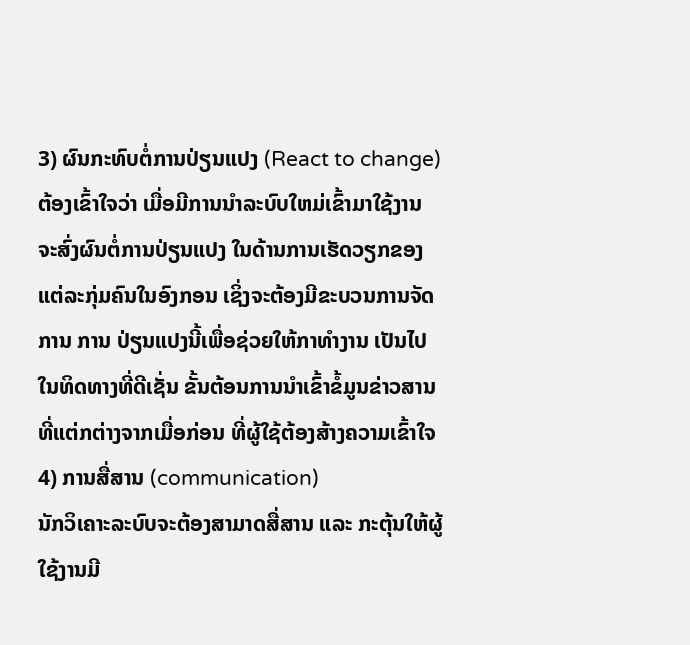3) ຜົນກະທົບຕໍ່ການປ່ຽນແປງ (React to change)
ຕ້ອງເຂົ້າໃຈວ່າ ເມື່ອມີການນຳລະບົບໃຫມ່ເຂົ້າມາໃຊ້ງານ ຈະສົ່ງຜົນຕໍ່ການປ່ຽນແປງ ໃນດ້ານການເຮັດວຽກຂອງແຕ່ລະກຸ່ມຄົນໃນອົງກອນ ເຊິ່ງຈະຕ້ອງມີຂະບວນການຈັດການ ການ ປ່ຽນແປງນີ້ເພື່ອຊ່ວຍໃຫ້ກາທຳງານ ເປັນໄປໃນທິດທາງທີ່ດີເຊັ່ນ ຂັ້ນຕ້ອນການນຳເຂົ້າຂໍ້ມູນຂ່າວສານທີ່ແຕ່ກຕ່າງຈາກເມື່ອກ່ອນ ທີ່ຜູ້ໃຊ້ຕ້ອງສ້າງຄວາມເຂົ້າໃຈ
4) ການສື່ສານ (communication)
ນັກວິເຄາະລະບົບຈະຕ້ອງສາມາດສື່ສານ ແລະ ກະຕຸ້ນໃຫ້ຜູ້ໃຊ້ງານມີ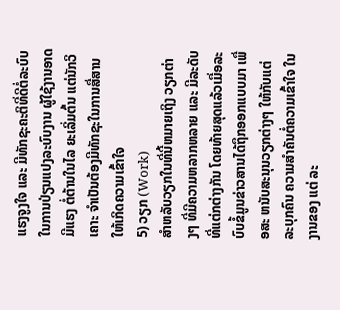ແຮງຈູງໃຈ ແລະ ມີທັກຊະຄະຕິທີ່ດີຕໍ່ລະບົບໃນການປ່ຽນແປງລະບົບງານ ຜູ້ໃຊ້ງານອາດມີແຮງ ຕໍ່ຕ້ານໃນໄລ ຍະເລິ່ມຕົ້ນ ແຕ່ນັກວິເຄາະ ຈຳເປັນຕ້ອງມີທັກຊະໃນການສື່ສານໃຫ້ເກິດຄວາມເຂົ້າໃຈ
5) ວຽກ (Work)
ສຳຫລັບວຽກໃນທີ່ນີ້ຫມາຍເຖິງ ວຽກຕ່າງໆ ທີ່ມີຄວາມຫລາກຫລາຍ ແລະ ມີລະດັບ ທີ່ແຕ່ກຕ່າງກັນ ໂດຍທ້າຍສຸດແລ້ວເມື່ອລະບົບຂໍ້ມູນຂ່າວສານໄດ້ຖຶກອອກແບບມາ ເພື່ອສະ ຫນັບສະນຸນວຽກຕ່າງໆ ໃຫ້ກັບແຕ່ລະບຸກຄົນ ຄວາມສຳຄັນຕໍ່ຄວາມເຂົ້າໃຈ ໃນງານຂອງ ແຕ່ ລະ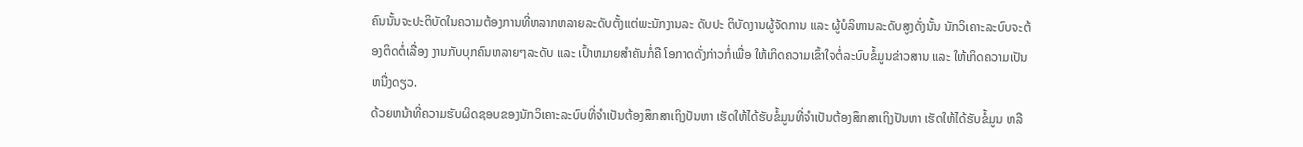ຄົນນັ້ນຈະປະຕິບັດໃນຄວາມຕ້ອງການທີ່ຫລາກຫລາຍລະດັບຕັ້ງແຕ່ພະນັກງານລະ ດັບປະ ຕິບັດງານຜູ້ຈັດການ ແລະ ຜູ້ບໍລິຫານລະດັບສູງດັ່ງນັ້ນ ນັກວິເຄາະລະບົບຈະຕ້ອງຕິດຕໍ່ເລື່ອງ ງານກັບບຸກຄົນຫລາຍໆລະດັບ ແລະ ເປົ້າຫມາຍສຳຄັນກໍ່ຄື ໂອກາດດັ່ງກ່າວກໍ່ເພື່ອ ໃຫ້ເກິດຄວາມເຂົ້າໃຈຕໍ່ລະບົບຂໍ້ມູນຂ່າວສານ ແລະ ໃຫ້ເກິດຄວາມເປັນຫນື່ງດຽວ.
ດ້ວຍຫນ້າທີ່ຄວາມຮັບຜິດຊອບຂອງນັກວິເຄາະລະບົບທີ່ຈຳເປັນຕ້ອງສຶກສາເຖິງປັນຫາ ເຮັດໃຫ້ໄດ້ຮັບຂໍ້ມູນທີ່ຈຳເປັນຕ້ອງສຶກສາເຖິງປັນຫາ ເຮັດໃຫ້ໄດ້ຮັບຂໍ້ມູນ ຫລື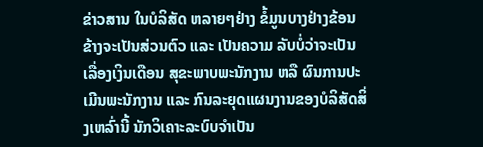ຂ່າວສານ ໃນບໍລິສັດ ຫລາຍໆຢ່າງ ຂໍ້ມູນບາງຢ່າງຂ້ອນຂ້າງຈະເປັນສ່ວນຕົວ ແລະ ເປັນຄວາມ ລັບບໍ່ວ່າຈະເປັນເລື່ອງເງິນເດືອນ ສຸຂະພາບພະນັກງານ ຫລື ຜົນການປະເມີນພະນັກງານ ແລະ ກົນລະຍຸດແຜນງານຂອງບໍລິສັດສິ່ງເຫລົ່ານີ້ ນັກວິເຄາະລະບົບຈຳເປັນ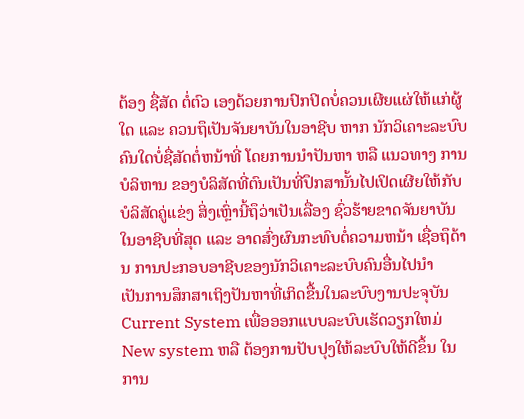ຕ້ອງ ຊື່ສັດ ຕໍ່ຕົວ ເອງດ້ວຍການປົກປິດບໍ່ຄວນເຜີຍແຜ່ໃຫ້ແກ່ຜູ້ໃດ ແລະ ຄວນຖຶເປັນຈັນຍາບັນໃນອາຊີບ ຫາກ ນັກວິເຄາະລະບົບຄົນໃດບໍ່ຊື່ສັດຕໍ່ຫນ້າທີ່ ໂດຍການນຳປັນຫາ ຫລື ແນວທາງ ການບໍລິຫານ ຂອງບໍລິສັດທີ່ຕົນເປັນທີ່ປຶກສານັ້ນໄປເປິດເຜີຍໃຫ້ກັບບໍລິສັດຄູ່ແຂ່ງ ສິ່ງເຫຼົ່ານີ້ຖຶວ່າເປັນເລື່ອງ ຊົ່ວຮ້າຍຂາດຈັນຍາບັນໃນອາຊີບທີ່ສຸດ ແລະ ອາດສົ່ງຜົນກະທົບຕໍ່ຄວາມຫນ້າ ເຊື່ອຖຶດ້ານ ການປະກອບອາຊີບຂອງນັກວິເຄາະລະບົບຄົນອື່ນໄປນຳ
ເປັນການສຶກສາເຖິງປັນຫາທີ່ເກິດຂື້ນໃນລະບົບງານປະຈຸບັນ Current System ເພື່ອອອກແບບລະບົບເຮັດວຽກໃຫມ່ New system ຫລື ຕ້ອງການປັບປຸງໃຫ້ລະບົບໃຫ້ດີຂຶ້ນ ໃນການ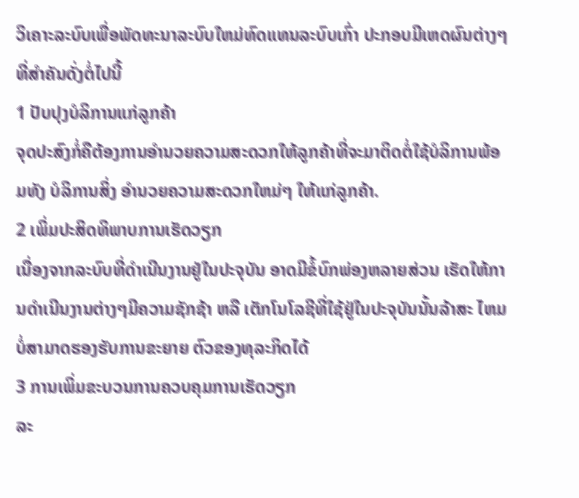ວິເຄາະລະບົບເພື່ອພັດທະນາລະບົບໃຫມ່ທົດແທນລະບົບເກົ່າ ປະກອບມີເຫດຜົນຕ່າງໆ ທີ່ສຳຄັນດັ່ງຕໍ່ໄປນີ້
1 ປັບປຸງບໍລິການແກ່ລູກຄ້າ
ຈຸດປະສົງກໍ່ຄືຕ້ອງການອຳນວຍຄວາມສະດວກໃຫ້ລູກຄ້າທີ່ຈະມາຕິດຕໍ່ໃຊ້ບໍລິການພ້ອມທັງ ບໍລິການສິ່ງ ອຳນວຍຄວາມສະດວກໃຫມ່ໆ ໃຫ້ແກ່ລູກຄ້າ.
2 ເພິ່ມປະສິດທິພາບການເຮັດວຽກ
ເນື່ອງຈາກລະບົບທີ່ດຳເນີນງານຢູ່ໃນປະຈຸບັນ ອາດມີຂໍ້ບົກພ່ອງຫລາຍສ່ວນ ເຮັດໃຫ້ການດຳເນີນງານຕ່າງໆມີຄວາມຊັກຊ້າ ຫລື ເຕັກໂນໂລຊີທີ່ໃຊ້ຢູ່ໃນປະຈຸບັນນັ້ນລ້າສະ ໄຫມບໍ່ສາມາດຮອງຮັບການຂະຍາຍ ຕົວຂອງທຸລະກິດໄດ້
3 ການເພິ່ມຂະບວນການຄວບຄຸມການເຮັດວຽກ
ລະ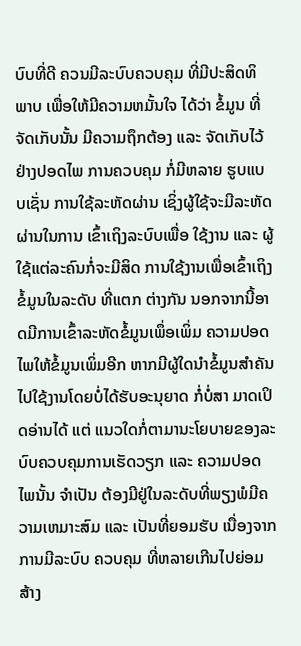ບົບທີ່ດີ ຄວນມີລະບົບຄວບຄຸມ ທີ່ມີປະສິດທິພາບ ເພື່ອໃຫ້ມີຄວາມຫມັ້ນໃຈ ໄດ້ວ່າ ຂໍ້ມູນ ທີ່ຈັດເກັບນັ້ນ ມີຄວາມຖຶກຕ້ອງ ແລະ ຈັດເກັບໄວ້ຢ່າງປອດໄພ ການຄວບຄຸມ ກໍ່ມີຫລາຍ ຮູບແບບເຊັ່ນ ການໃຊ້ລະຫັດຜ່ານ ເຊິ່ງຜູ້ໃຊ້ຈະມີລະຫັດຜ່ານໃນການ ເຂົ້າເຖິງລະບົບເພື່ອ ໃຊ້ງານ ແລະ ຜູ້ໃຊ້ແຕ່ລະຄົນກໍ່ຈະມີສິດ ການໃຊ້ງານເພື່ອເຂົ້າເຖິງຂໍ້ມູນໃນລະດັບ ທີ່ແຕກ ຕ່າງກັນ ນອກຈາກນີ້ອາດມີການເຂົ້າລະຫັດຂໍ້ມູນເພຶ່ອເພິ່ມ ຄວາມປອດໄພໃຫ້ຂໍ້ມູນເພິ່ມອີກ ຫາກມີຜູ້ໃດນຳຂໍ້ມູນສຳຄັນໄປໃຊ້ງານໂດຍບໍ່ໄດ້ຮັບອະນຸຍາດ ກໍ່ບໍ່ສາ ມາດເປິດອ່ານໄດ້ ແຕ່ ແນວໃດກໍ່ຕາມານະໂຍບາຍຂອງລະບົບຄວບຄຸມການເຮັດວຽກ ແລະ ຄວາມປອດໄພນັ້ນ ຈຳເປັນ ຕ້ອງມີຢູ່ໃນລະດັບທີ່ພຽງພໍມີຄວາມເຫມາະສົມ ແລະ ເປັນທີ່ຍອມຮັບ ເນື່ອງຈາກການມີລະບົບ ຄວບຄຸມ ທີ່ຫລາຍເກີນໄປຍ່ອມສ້າງ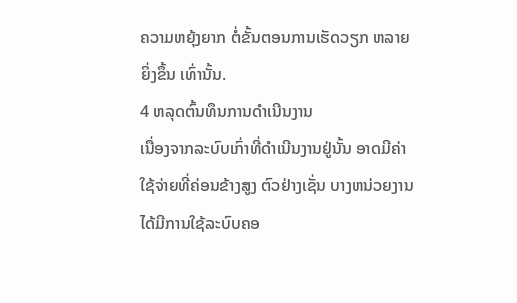ຄວາມຫຍຸ້ງຍາກ ຕໍ່ຂັ້ນຕອນການເຮັດວຽກ ຫລາຍຍິ່ງຂຶ້ນ ເທົ່ານັ້ນ.
4 ຫລຸດຕົ້ນທຶນການດຳເນີນງານ
ເນື່ອງຈາກລະບົບເກົ່າທີ່ດຳເນີນງານຢູ່ນັ້ນ ອາດມີຄ່າໃຊ້ຈ່າຍທີ່ຄ່ອນຂ້າງສູງ ຕົວຢ່າງເຊັ່ນ ບາງຫນ່ວຍງານໄດ້ມີການໃຊ້ລະບົບຄອ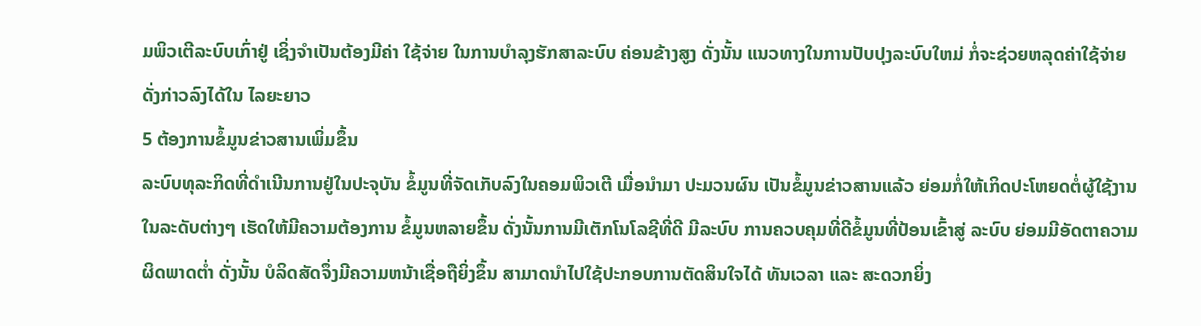ມພິວເຕີລະບົບເກົ່າຢູ່ ເຊິ່ງຈຳເປັນຕ້ອງມີຄ່າ ໃຊ້ຈ່າຍ ໃນການບໍາລຸງຮັກສາລະບົບ ຄ່ອນຂ້າງສູງ ດັ່ງນັ້ນ ແນວທາງໃນການປັບປຸງລະບົບໃຫມ່ ກໍ່ຈະຊ່ວຍຫລຸດຄ່າໃຊ້ຈ່າຍດັ່ງກ່າວລົງໄດ້ໃນ ໄລຍະຍາວ
5 ຕ້ອງການຂໍ້ມູນຂ່າວສານເພິ່ມຂຶ້ນ
ລະບົບທຸລະກິດທີ່ດຳເນີນການຢູ່ໃນປະຈຸບັນ ຂໍ້ມູນທີ່ຈັດເກັບລົງໃນຄອມພິວເຕີ ເມື່ອນຳມາ ປະມວນຜົນ ເປັນຂໍ້ມູນຂ່າວສານແລ້ວ ຍ່ອມກໍ່ໃຫ້ເກິດປະໂຫຍດຕໍ່ຜູ້ໃຊ້ງານໃນລະດັບຕ່າງໆ ເຮັດໃຫ້ມີຄວາມຕ້ອງການ ຂໍ້ມູນຫລາຍຂຶ້ນ ດັ່ງນັ້ນການມີເຕັກໂນໂລຊີທີ່ດີ ມີລະບົບ ການຄວບຄຸມທີ່ດີຂໍ້ມູນທີ່ປ້ອນເຂົ້າສູ່ ລະບົບ ຍ່ອມມີອັດຕາຄວາມຜິດພາດຕ່ຳ ດັ່ງນັ້ນ ບໍລິດສັດຈຶ່ງມີຄວາມຫນ້າເຊື່ອຖືຍິ່ງຂຶ້ນ ສາມາດນຳໄປໃຊ້ປະກອບການຕັດສິນໃຈໄດ້ ທັນເວລາ ແລະ ສະດວກຍິ່ງ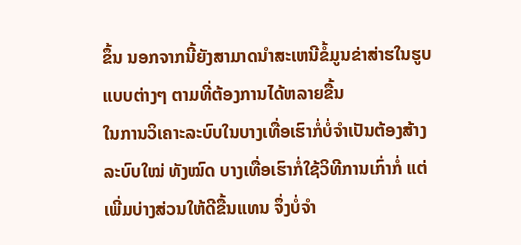ຂຶ້ນ ນອກຈາກນີ້ຍັງສາມາດນຳສະເຫນີຂໍ້ມູນຂ່າສ່າຮໃນຮູບແບບຕ່າງໆ ຕາມທີ່ຕ້ອງການໄດ້ຫລາຍຂື້ນ
ໃນການວິເຄາະລະບົບໃນບາງເທື່ອເຮົາກໍ່ບໍ່ຈຳເປັນຕ້ອງສ້າງລະບົບໃໝ່ ທັງໝົດ ບາງເທື່ອເຮົາກໍ່ໃຊ້ວິທີການເກົ່າກໍ່ ແຕ່ເພີ່ມບ່າງສ່ວນໃຫ້ດີຂື້ນແທນ ຈຶ່ງບໍ່ຈຳ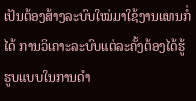ເປັນຕ້ອງສ້າງລະບົບໃໝ່ມາໃຊ້ງານແທນກໍ່ໄດ້ ການວິເຄາະລະບົບແຕ່ລະຄັ້ງຕ້ອງໄດ້ຮູ້ຮູບແບບໃນການດຳ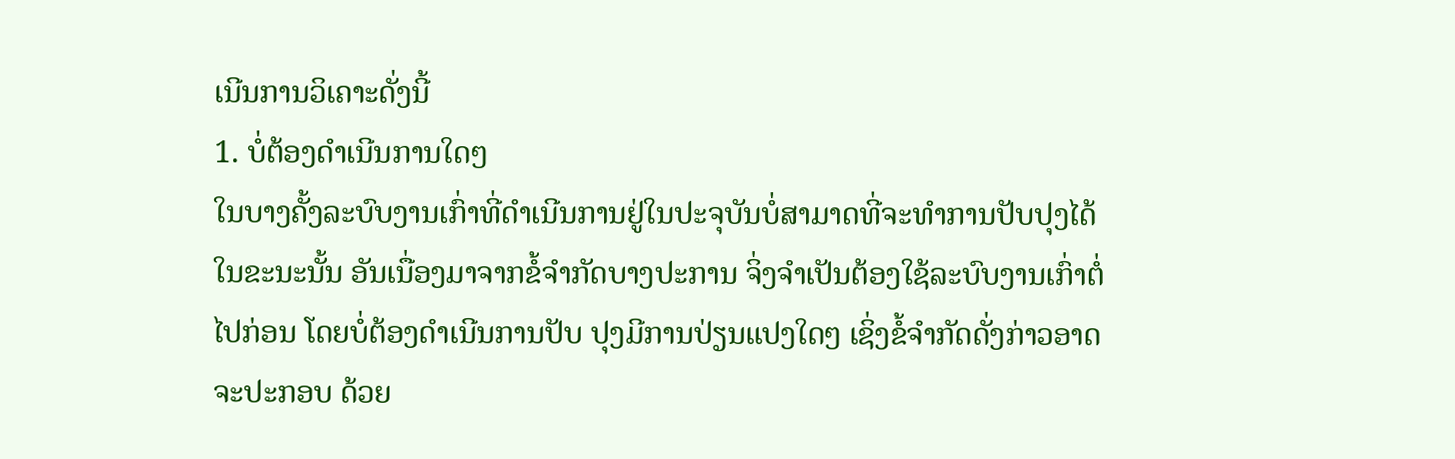ເນີນການວິເຄາະດັ່ງນີ້
1. ບໍ່ຕ້ອງດຳເນີນການໃດໆ
ໃນບາງຄັ້ງລະບົບງານເກົ່າທີ່ດຳເນີນການຢູ່ໃນປະຈຸບັນບໍ່ສາມາດທີ່ຈະທຳການປັບປຸງໄດ້ໃນຂະນະນັ້ນ ອັນເນື່ອງມາຈາກຂໍ້ຈຳກັດບາງປະການ ຈິ່ງຈຳເປັນຕ້ອງໃຊ້ລະບົບງານເກົ່າຕໍ່ໄປກ່ອນ ໂດຍບໍ່ຕ້ອງດຳເນີນການປັບ ປຸງມີການປ່ຽນແປງໃດໆ ເຊິ່ງຂໍ້ຈຳກັດດັ່ງກ່າວອາດ ຈະປະກອບ ດ້ວຍ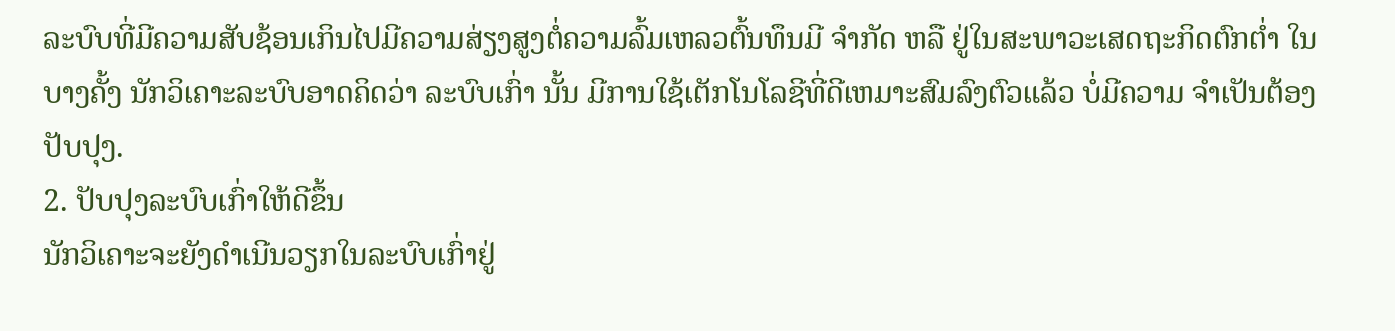ລະບົບທີ່ມີຄວາມສັບຊ້ອນເກິນໄປມີຄວາມສ່ຽງສູງຕໍ່ຄວາມລົ້ມເຫລວຕົ້ນທຶນມີ ຈຳກັດ ຫລື ຢູ່ໃນສະພາວະເສດຖະກິດຕົກຕ່ຳ ໃນບາງຄັ້ງ ນັກວິເຄາະລະບົບອາດຄິດວ່າ ລະບົບເກົ່າ ນັ້ນ ມີການໃຊ້ເຕັກໂນໂລຊີທີ່ດີເຫມາະສົມລົງຕົວແລ້ວ ບໍ່ມີຄວາມ ຈຳເປັນຕ້ອງປັບປຸງ.
2. ປັບປຸງລະບົບເກົ່າໃຫ້ດີຂຶ້ນ
ນັກວິເຄາະຈະຍັງດໍາເນີນວຽກໃນລະບົບເກົ່າຢູ່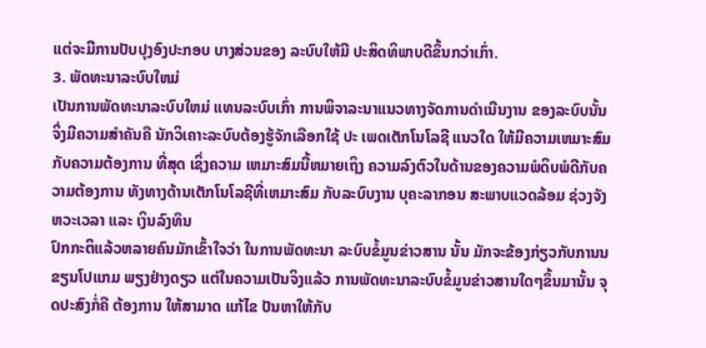ແຕ່ຈະມີການປັບປຸງອົງປະກອບ ບາງສ່ວນຂອງ ລະບົບໃຫ້ມີ ປະສິດທິພາບດີຂຶ້ນກວ່າເກົ່າ.
3. ພັດທະນາລະບົບໃຫມ່
ເປັນການພັດທະນາລະບົບໃຫມ່ ແທນລະບົບເກົ່າ ການພິຈາລະນາແນວທາງຈັດການດຳເນີນງານ ຂອງລະບົບນັ້ນ ຈິ່ງມີຄວາມສຳຄັນຄື ນັກວິເຄາະລະບົບຕ້ອງຮູ້ຈັກເລືອກໃຊ້ ປະ ເພດເຕັກໂນໂລຊີ ແນວໃດ ໃຫ້ມີຄວາມເຫມາະສົມກັບຄວາມຕ້ອງການ ທີ່ສຸດ ເຊິ່ງຄວາມ ເຫມາະສົມນີ້ຫມາຍເຖິງ ຄວາມລົງຕົວໃນດ້ານຂອງຄວາມພໍດິບພໍດີກັບຄວາມຕ້ອງການ ທັງທາງດ້ານເຕັກໂນໂລຊີທີ່ເຫມາະສົມ ກັບລະບົບງານ ບຸຄະລາກອນ ສະພາບແວດລ້ອມ ຊ່ວງຈັງຫວະເວລາ ແລະ ເງິນລົງທຶນ
ປົກກະຕິແລ້ວຫລາຍຄົນມັກເຂົ້າໃຈວ່າ ໃນການພັດທະນາ ລະບົບຂໍ້ມູນຂ່າວສານ ນັ້ນ ມັກຈະຂ້ອງກ່ຽວກັບການນຂຽນໂປແກມ ພຽງຢ່າງດຽວ ແຕ່ໃນຄວາມເປັນຈິງແລ້ວ ການພັດທະນາລະບົບຂໍ້ມູນຂ່າວສານໃດໆຂຶ້ນມານັ້ນ ຈຸດປະສົງກໍ່ຄື ຕ້ອງການ ໃຫ້ສາມາດ ແກ້ໄຂ ປັນຫາໃຫ້ກັບ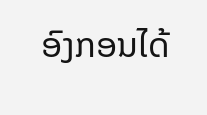ອົງກອນໄດ້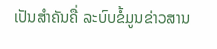ເປັນສຳຄັນຄື່ ລະບົບຂໍ້ມູນຂ່າວສານ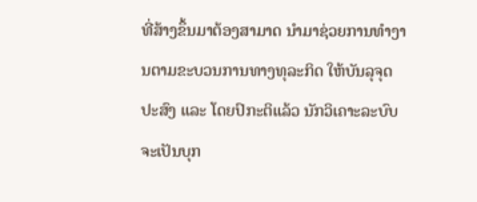ທີ່ສ້າງຂຶ້ນມາຕ້ອງສາມາດ ນຳມາຊ່ວຍການທຳງານຕາມຂະບວນການທາງທຸລະກິດ ໃຫ້ບັນລຸຈຸດປະສົງ ແລະ ໂດຍປົກະຕິແລ້ວ ນັກວິເຄາະລະບົບຈະເປັນບຸກ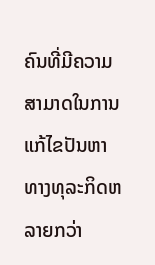ຄົນທີ່ມີຄວາມສາມາດໃນການແກ້ໄຂປັນຫາທາງທຸລະກິດຫລາຍກວ່າ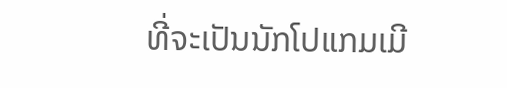ທີ່ຈະເປັນນັກໂປແກມເມີ